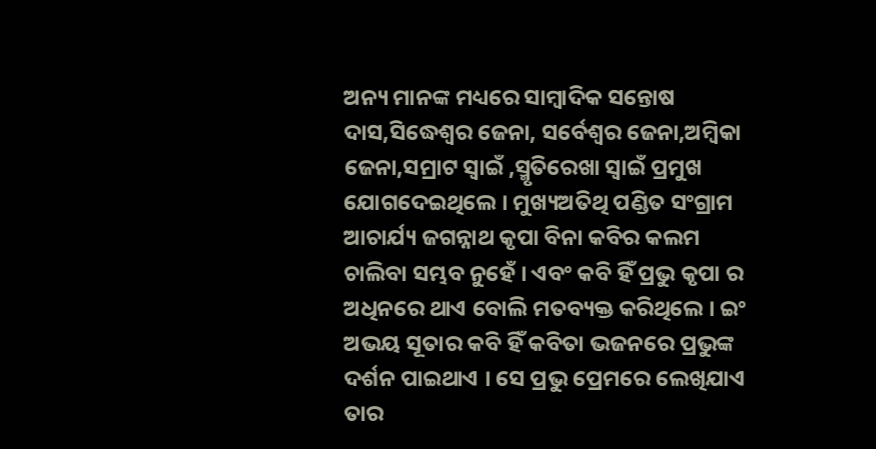ଅନ୍ୟ ମାନଙ୍କ ମଧ୍ୟରେ ସାମ୍ବାଦିକ ସନ୍ତୋଷ ଦାସ,ସିଦ୍ଧେଶ୍ୱର ଜେନା, ସର୍ବେଶ୍ୱର ଜେନା,ଅମ୍ବିକା ଜେନା,ସମ୍ରାଟ ସ୍ୱାଇଁ ,ସ୍ମୃତିରେଖା ସ୍ୱାଇଁ ପ୍ରମୁଖ ଯୋଗଦେଇଥିଲେ । ମୁଖ୍ୟଅତିଥି ପଣ୍ଡିତ ସଂଗ୍ରାମ ଆଚାର୍ଯ୍ୟ ଜଗନ୍ନାଥ କୃପା ବିନା କବିର କଲମ ଚାଲିବା ସମ୍ଭବ ନୁହେଁ । ଏବଂ କବି ହିଁ ପ୍ରଭୁ କୃପା ର ଅଧିନରେ ଥାଏ ବୋଲି ମତବ୍ୟକ୍ତ କରିଥିଲେ । ଇଂ ଅଭୟ ସୂତାର କବି ହିଁ କବିତା ଭଜନରେ ପ୍ରଭୁଙ୍କ ଦର୍ଶନ ପାଇଥାଏ । ସେ ପ୍ରଭୁ ପ୍ରେମରେ ଲେଖିଯାଏ ତାର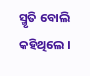ସ୍ମୃତି ବୋଲି କହିଥିଲେ ।